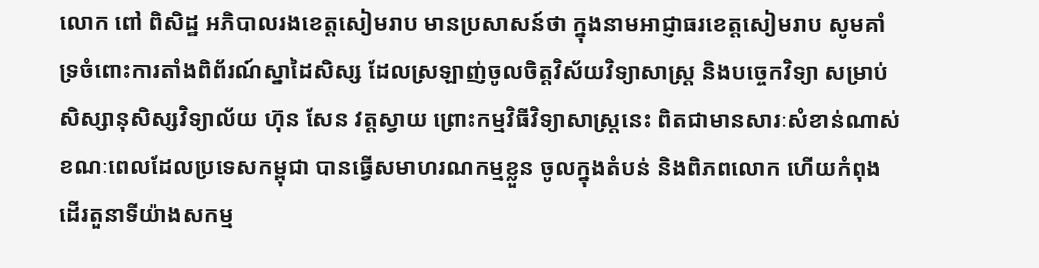លោក ពៅ ពិសិដ្ឋ អភិបាលរងខេត្តសៀមរាប មានប្រសាសន៍ថា ក្នុងនាមអាជ្ញាធរខេត្តសៀមរាប សូមគាំទ្រចំពោះការតាំងពិព័រណ៍ស្នាដៃសិស្ស ដែលស្រឡាញ់ចូលចិត្តវិស័យវិទ្យាសាស្ត្រ និងបច្ចេកវិទ្យា សម្រាប់សិស្សានុសិស្សវិទ្យាល័យ ហ៊ុន សែន វត្តស្វាយ ព្រោះកម្មវិធីវិទ្យាសាស្ត្រនេះ ពិតជាមានសារៈសំខាន់ណាស់ ខណៈពេលដែលប្រទេសកម្ពុជា បានធ្វើសមាហរណកម្មខ្លួន ចូលក្នុងតំបន់ និងពិភពលោក ហើយកំពុងដើរតួនាទីយ៉ាងសកម្ម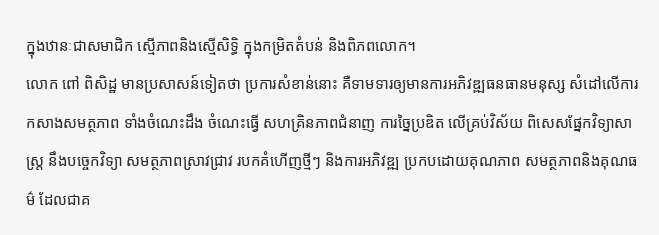ក្នុងឋានៈជាសមាជិក ស្មើភាពនិងស្មើសិទ្ធិ ក្នុងកម្រិតតំបន់ និងពិភពលោក។
លោក ពៅ ពិសិដ្ឋ មានប្រសាសន៍ទៀតថា ប្រការសំខាន់នោះ គឺទាមទារឲ្យមានការអភិវឌ្ឍធនធានមនុស្ស សំដៅលើការកសាងសមត្ថភាព ទាំងចំណេះដឹង ចំណេះធ្វើ សហគ្រិនភាពជំនាញ ការច្នៃប្រឌិត លើគ្រប់វិស័យ ពិសេសផ្នែកវិទ្យាសាស្ត្រ នឹងបច្ចេកវិទ្យា សមត្ថភាពស្រាវជ្រាវ របកគំហើញថ្មីៗ និងការអភិវឌ្ឍ ប្រកបដោយគុណភាព សមត្ថភាពនិងគុណធម៌ ដែលជាគ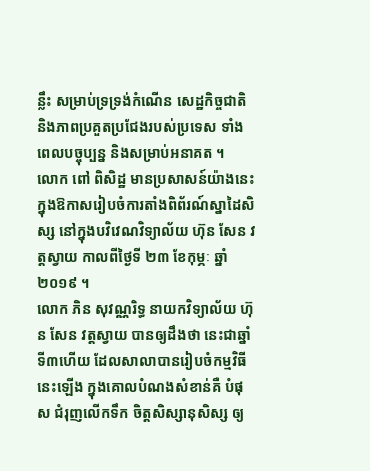ន្លឹះ សម្រាប់ទ្រទ្រង់កំណើន សេដ្ឋកិច្ចជាតិ និងភាពប្រគួតប្រជែងរបស់ប្រទេស ទាំងពេលបច្ចុប្បន្ន និងសម្រាប់អនាគត ។
លោក ពៅ ពិសិដ្ឋ មានប្រសាសន៍យ៉ាងនេះ ក្នុងឱកាសរៀបចំការតាំងពិព័រណ៍ស្នាដៃសិស្ស នៅក្នុងបវិវេណវិទ្យាល័យ ហ៊ុន សែន វត្តស្វាយ កាលពីថ្ងៃទី ២៣ ខែកុម្ភៈ ឆ្នាំ២០១៩ ។
លោក ភិន សុវណ្ណរិទ្ធ នាយកវិទ្យាល័យ ហ៊ុន សែន វត្តស្វាយ បានឲ្យដឹងថា នេះជាឆ្នាំទី៣ហើយ ដែលសាលាបានរៀបចំកម្មវិធីនេះឡើង ក្នុងគោលបំណងសំខាន់គឺ បំផុស ជំរុញលើកទឹក ចិត្តសិស្សានុសិស្ស ឲ្យ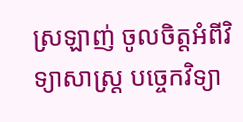ស្រឡាញ់ ចូលចិត្តអំពីវិទ្យាសាស្ត្រ បច្ចេកវិទ្យា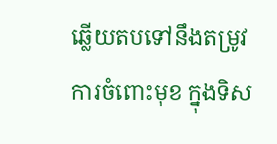ឆ្លើយតបទៅនឹងតម្រូវការចំពោះមុខ ក្នុងទិស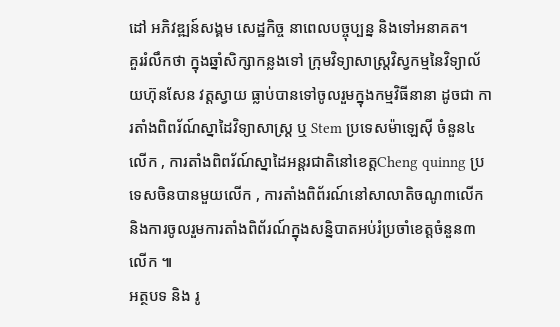ដៅ អភិវឌ្ឍន៍សង្គម សេដ្ឋកិច្ច នាពេលបច្ចុប្បន្ន និងទៅអនាគត។
គួររំលឹកថា ក្នុងឆ្នាំសិក្សាកន្លងទៅ ក្រុមវិទ្យាសាស្ត្រវិស្វកម្មនៃវិទ្យាល័យហ៊ុនសែន វត្តស្វាយ ធ្លាប់បានទៅចូលរួមក្នុងកម្មវិធីនានា ដូចជា ការតាំងពិពរ័ណ៍ស្នាដៃវិទ្យាសាស្ត្រ ឬ Stem ប្រទេសម៉ាឡេស៊ី ចំនួន៤លើក , ការតាំងពិពរ័ណ៍ស្នាដៃអន្តរជាតិនៅខេត្តCheng quinng ប្រទេសចិនបានមួយលើក , ការតាំងពិព័រណ៍នៅសាលាតិចណូ៣លើក និងការចូលរួមការតាំងពិព័រណ៍ក្នុងសន្និបាតអប់រំប្រចាំខេត្តចំនួន៣លើក ៕
អត្ថបទ និង រូ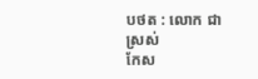បថត : លោក ជា ស្រស់
កែស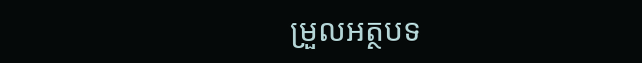ម្រួលអត្ថបទ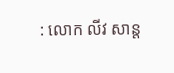: លោក លីវ សាន្ត